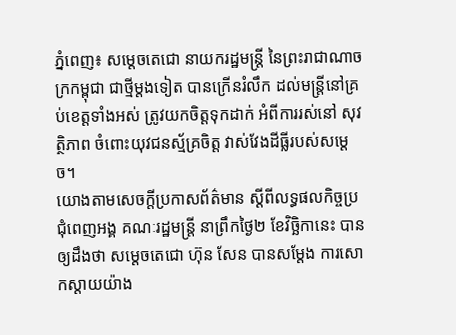ភ្នំពេញ៖ សម្តេចតេជោ នាយករដ្ឋមន្រ្តី នៃព្រះរាជាណាចក្រកម្ពុជា ជាថ្មីម្តងទៀត បានក្រើនរំលឹក ដល់មន្ត្រីនៅគ្រប់ខេត្តទាំងអស់ ត្រូវយកចិត្តទុកដាក់ អំពីការរស់នៅ សុវត្ថិភាព ចំពោះយុវជនស្ម័គ្រចិត្ត វាស់វែងដីធ្លីរបស់សម្តេច។
យោងតាមសេចក្តីប្រកាសព័ត៌មាន ស្តីពីលទ្ធផលកិច្ចប្រជុំពេញអង្គ គណៈរដ្ឋមន្ត្រី នាព្រឹកថ្ងៃ២ ខែវិច្ឆិកានេះ បានឲ្យដឹងថា សម្តេចតេជោ ហ៊ុន សែន បានសម្តែង ការសោកស្តាយយ៉ាង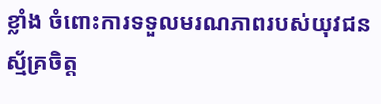ខ្លាំង ចំពោះការទទួលមរណភាពរបស់យុវជនស្ម័គ្រចិត្ត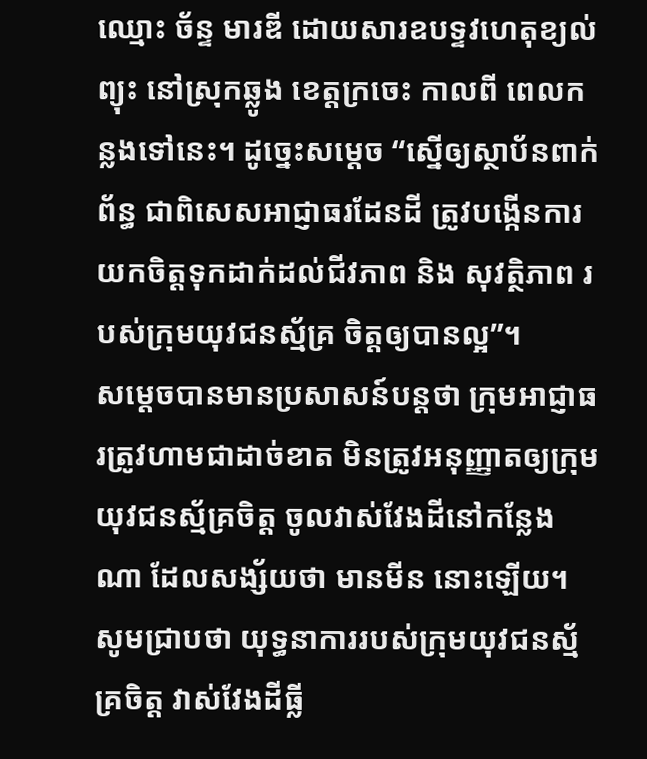ឈ្មោះ ច័ន្ទ មារឌី ដោយសារឧបទ្ទវហេតុខ្យល់ព្យុះ នៅស្រុកឆ្លូង ខេត្តក្រចេះ កាលពី ពេលកន្លងទៅនេះ។ ដូច្នេះសម្តេច “ស្នើឲ្យស្ថាប័នពាក់ព័ន្ធ ជាពិសេសអាជ្ញាធរដែនដី ត្រូវបង្កើនការយកចិត្តទុកដាក់ដល់ជីវភាព និង សុវត្ថិភាព របស់ក្រុមយុវជនស្ម័គ្រ ចិត្តឲ្យបានល្អ”។
សម្តេចបានមានប្រសាសន៍បន្តថា ក្រុមអាជ្ញាធរត្រូវហាមជាដាច់ខាត មិនត្រូវអនុញ្ញាតឲ្យក្រុមយុវជនស្ម័គ្រចិត្ត ចូលវាស់វែងដីនៅកន្លែងណា ដែលសង្ស័យថា មានមីន នោះឡើយ។
សូមជ្រាបថា យុទ្ធនាការរបស់ក្រុមយុវជនស្ម័គ្រចិត្ត វាស់វែងដីធ្លី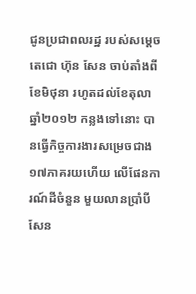ជូនប្រជាពលរដ្ឋ របស់សម្ដេចតេជោ ហ៊ុន សែន ចាប់តាំងពីខែមិថុនា រហូតដល់ខែតុលា ឆ្នាំ២០១២ កន្លងទៅនោះ បានធ្វើកិច្ចការងារសម្រេចជាង ១៧ភាគរយហើយ លើផែនការណ៍ដីចំនួន មួយលានប្រាំបីសែន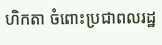ហិកតា ចំពោះប្រជាពលរដ្ឋ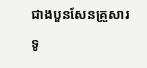ជាងបួនសែនគ្រួសារ ទូ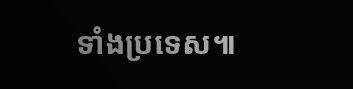ទាំងប្រទេស៕